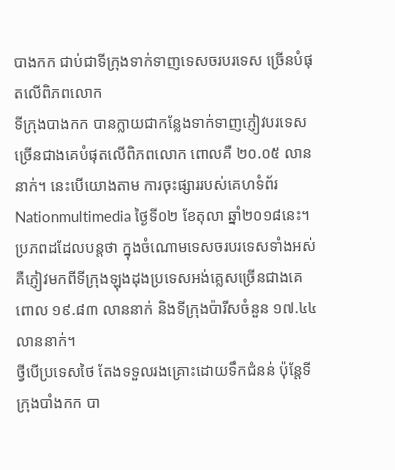បាងកក ជាប់ជាទីក្រុងទាក់ទាញទេសចរបរទេស ច្រើនបំផុតលើពិភពលោក
ទីក្រុងបាងកក បានក្លាយជាកន្លែងទាក់ទាញភ្ញៀវបរទេស ច្រើនជាងគេបំផុតលើពិភពលោក ពោលគឺ ២០.០៥ លាននាក់។ នេះបើយោងតាម ការចុះផ្សាររបស់គេហទំព័រ Nationmultimedia ថ្ងៃទី០២ ខែតុលា ឆ្នាំ២០១៨នេះ។
ប្រភពដដែលបន្តថា ក្នុងចំណោមទេសចរបរទេសទាំងអស់ គឺភ្ញៀវមកពីទីក្រុងឡុងដុងប្រទេសអង់គ្លេសច្រើនជាងគេ ពោល ១៩.៨៣ លាននាក់ និងទីក្រុងប៉ារីសចំនួន ១៧.៤៤ លាននាក់។
ថ្វីបើប្រទេសថៃ តែងទទួលរងគ្រោះដោយទឹកជំនន់ ប៉ុន្តែទីក្រុងបាំងកក បា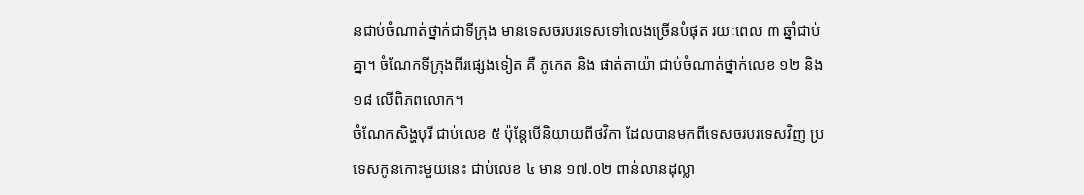នជាប់ចំណាត់ថ្នាក់ជាទីក្រុង មានទេសចរបរទេសទៅលេងច្រើនបំផុត រយៈពេល ៣ ឆ្នាំជាប់គ្នា។ ចំណែកទីក្រុងពីរផ្សេងទៀត គឺ ភូកេត និង ផាត់តាយ៉ា ជាប់ចំណាត់ថ្នាក់លេខ ១២ និង ១៨ លើពិភពលោក។
ចំណែកសិង្ហបុរី ជាប់លេខ ៥ ប៉ុន្តែបើនិយាយពីថវិកា ដែលបានមកពីទេសចរបរទេសវិញ ប្រទេសកូនកោះមួយនេះ ជាប់លេខ ៤ មាន ១៧.០២ ពាន់លានដុល្លា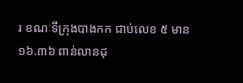រ ខណៈទីក្រុងបាងកក ជាប់លេខ ៥ មាន ១៦.៣៦ ពាន់លានដុ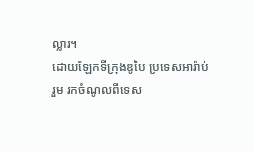ល្លារ។
ដោយឡែកទីក្រុងឌូបៃ ប្រទេសអារ៉ាប់រួម រកចំណូលពីទេស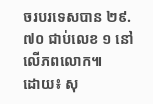ចរបរទេសបាន ២៩.៧០ ជាប់លេខ ១ នៅលើភពលោក៕
ដោយ៖ សុ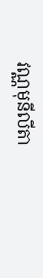វណ្ណមុនីលីតា